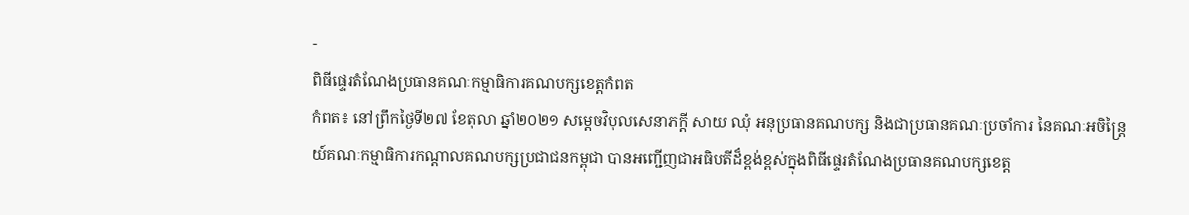-
ពិធីផ្ទេរតំណែងប្រធានគណៈកម្មាធិការគណបក្សខេត្តកំពត
កំពត៖ នៅព្រឹកថ្ងៃទី២៧ ខែតុលា ឆ្នាំ២០២១ សម្តេចវិបុលសេនាភក្តី សាយ ឈុំ អនុប្រធានគណបក្ស និងជាប្រធានគណៈប្រចាំការ នៃគណៈអចិន្ត្រៃយ៍គណៈកម្មាធិការកណ្តាលគណបក្សប្រជាជនកម្ពុជា បានអញ្ជើញជាអធិបតីដ៏ខ្ពង់ខ្ពស់ក្នុងពិធីផ្ទេរតំណែងប្រធានគណបក្សខេត្ត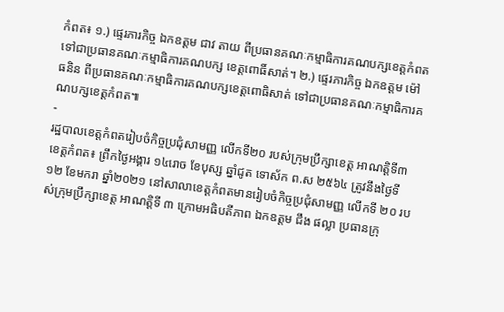កំពត៖ ១.) ផ្ទេរភារកិច្ច ឯកឧត្តម ជាវ តាយ ពីប្រធានគណៈកម្មាធិការគណបក្សខេត្តកំពត ទៅជាប្រធានគណៈកម្មាធិការគណបក្ស ខេត្តពោធិ៍សាត់។ ២.) ផ្ទេរភារកិច្ច ឯកឧត្តម ម៉ៅ ធនិន ពីប្រធានគណៈកម្មាធិការគណបក្សខេត្តពោធិសាត់ ទៅជាប្រធានគណៈកម្មាធិការគណបក្សខេត្តកំពត៕
-
រដ្ឋបាលខេត្តកំពតរៀបចំកិច្ចប្រជុំសាមញ្ញ លើកទី២០ របស់ក្រុមប្រឹក្សាខេត្ត អាណត្តិទី៣
ខេត្តកំពត៖ ព្រឹកថ្ងៃអង្គារ ១៤រោច ខែបុស្ស ឆ្នាំជូត ទោស័ក ព.ស ២៥៦៤ ត្រូវនឹងថ្ងៃទី១២ ខែមករា ឆ្នាំ២០២១ នៅសាលាខេត្តកំពតមានរៀបចំកិច្ចប្រជុំសាមញ្ញ លើកទី ២០ របស់ក្រុមប្រឹក្សាខេត្ត អាណត្តិទី ៣ ក្រោមអធិបតីភាព ឯកឧត្តម ជឹង ផល្លា ប្រធានក្រុ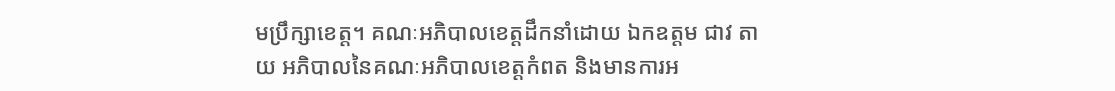មប្រឹក្សាខេត្ត។ គណៈអភិបាលខេត្តដឹកនាំដោយ ឯកឧត្តម ជាវ តាយ អភិបាលនៃគណៈអភិបាលខេត្តកំពត និងមានការអ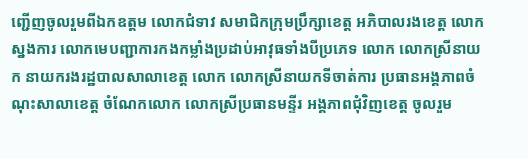ញ្ជើញចូលរួមពីឯកឧត្តម លោកជំទាវ សមាជិកក្រុមប្រឹក្សាខេត្ត អភិបាលរងខេត្ត លោកស្នងការ លោកមេបញ្ជាការកងកម្លាំងប្រដាប់អាវុធទាំងបីប្រភេទ លោក លោកស្រីនាយក នាយករងរដ្ឋបាលសាលាខេត្ត លោក លោកស្រីនាយកទីចាត់ការ ប្រធានអង្គភាពចំណុះសាលាខេត្ត ចំណែកលោក លោកស្រីប្រធានមន្ទីរ អង្គភាពជុំវិញខេត្ត ចូលរួម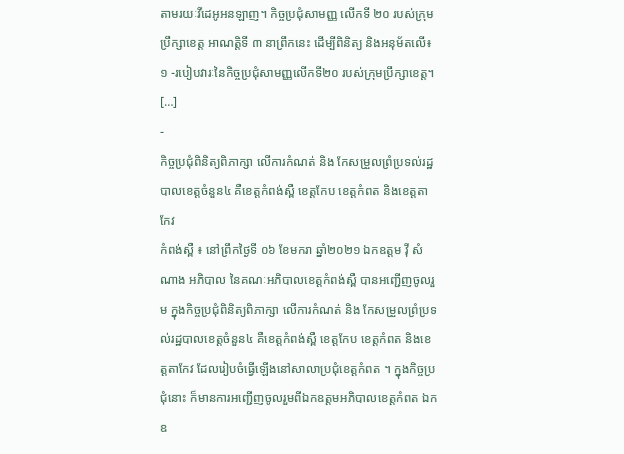តាមរយៈវីដេអូអនឡាញ។ កិច្ចប្រជុំសាមញ្ញ លើកទី ២០ របស់ក្រុមប្រឹក្សាខេត្ត អាណត្តិទី ៣ នាព្រឹកនេះ ដើម្បីពិនិត្យ និងអនុម័តលើ៖ ១ -របៀបវារៈនៃកិច្ចប្រជុំសាមញ្ញលើកទី២០ របស់ក្រុមប្រឹក្សាខេត្ត។ […]
-
កិច្ចប្រជុំពិនិត្យពិភាក្សា លើការកំណត់ និង កែសម្រួលព្រំប្រទល់រដ្ឋបាលខេត្តចំនួន៤ គឺខេត្តកំពង់ស្ពឺ ខេត្តកែប ខេត្តកំពត និងខេត្តតាកែវ
កំពង់ស្ពឺ ៖ នៅព្រឹកថ្ងៃទី ០៦ ខែមករា ឆ្នាំ២០២១ ឯកឧត្តម វ៉ី សំណាង អភិបាល នៃគណៈអភិបាលខេត្តកំពង់ស្ពឺ បានអញ្ជេីញចូលរួម ក្នុងកិច្ចប្រជុំពិនិត្យពិភាក្សា លើការកំណត់ និង កែសម្រួលព្រំប្រទល់រដ្ឋបាលខេត្តចំនួន៤ គឺខេត្តកំពង់ស្ពឺ ខេត្តកែប ខេត្តកំពត និងខេត្តតាកែវ ដែលរៀបចំធ្វើឡើងនៅសាលាប្រជុំខេត្តកំពត ។ ក្នុងកិច្ចប្រជុំនោះ ក៏មានការអញ្ជើញចូលរួមពីឯកឧត្តមអភិបាលខេត្តកំពត ឯកឧ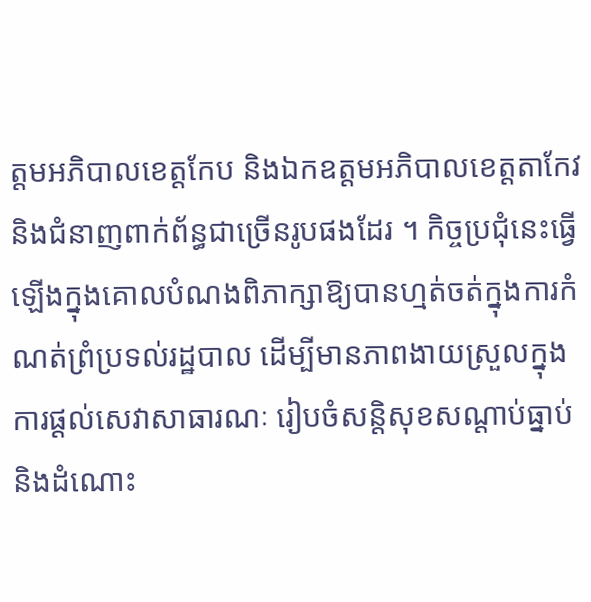ត្តមអភិបាលខេត្តកែប និងឯកឧត្តមអភិបាលខេត្តតាកែវ និងជំនាញពាក់ព័ន្ធជាច្រើនរូបផងដែរ ។ កិច្ចប្រជុំនេះធ្វើឡើងក្នុងគោលបំណងពិភាក្សាឱ្យបានហ្មត់ចត់ក្នុងការកំណត់ព្រំប្រទល់រដ្ឋបាល ដើម្បីមានភាពងាយស្រួលក្នុងការផ្ដល់សេវាសាធារណៈ រៀបចំសន្តិសុខសណ្ដាប់ធ្នាប់ និងដំណោះ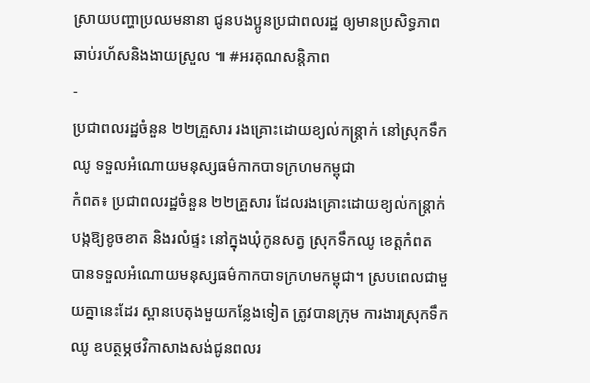ស្រាយបញ្ហាប្រឈមនានា ជូនបងប្អូនប្រជាពលរដ្ឋ ឲ្យមានប្រសិទ្ធភាព ឆាប់រហ័សនិងងាយស្រួល ៕ #អរគុណសន្តិភាព
-
ប្រជាពលរដ្ឋចំនួន ២២គ្រួសារ រងគ្រោះដោយខ្យល់កន្ត្រាក់ នៅស្រុកទឹកឈូ ទទួលអំណោយមនុស្សធម៌កាកបាទក្រហមកម្ពុជា
កំពត៖ ប្រជាពលរដ្ឋចំនួន ២២គ្រួសារ ដែលរងគ្រោះដោយខ្យល់កន្ត្រាក់ បង្កឱ្យខូចខាត និងរលំផ្ទះ នៅក្នុងឃុំកូនសត្វ ស្រុកទឹកឈូ ខេត្តកំពត បានទទួលអំណោយមនុស្សធម៌កាកបាទក្រហមកម្ពុជា។ ស្របពេលជាមួយគ្នានេះដែរ ស្ពានបេតុងមួយកន្លែងទៀត ត្រូវបានក្រុម ការងារស្រុកទឹកឈូ ឧបត្ថម្ភថវិកាសាងសង់ជូនពលរ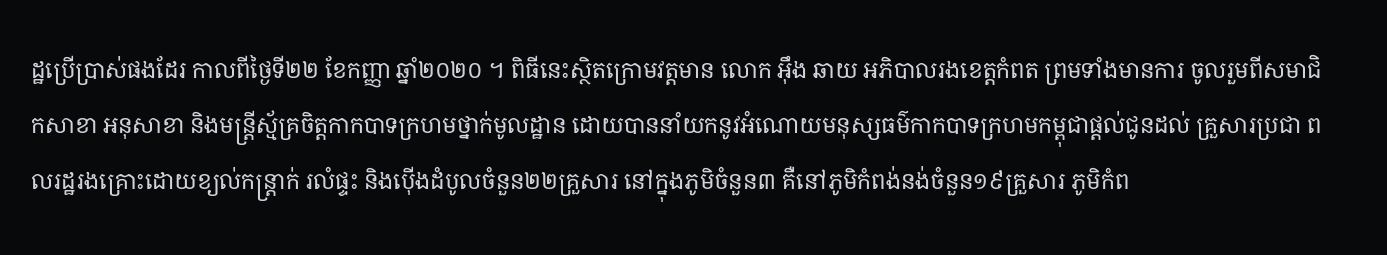ដ្ឋប្រើប្រាស់ផងដែរ កាលពីថ្ងៃទី២២ ខែកញ្ញា ឆ្នាំ២០២០ ។ ពិធីនេះស្ថិតក្រោមវត្តមាន លោក អ៊ឹង ឆាយ អភិបាលរងខេត្តកំពត ព្រមទាំងមានការ ចូលរួមពីសមាជិកសាខា អនុសាខា និងមន្ត្រីស្ម័គ្រចិត្តកាកបាទក្រហមថ្នាក់មូលដ្ឋាន ដោយបាននាំយកនូវអំណោយមនុស្សធម៌កាកបាទក្រហមកម្ពុជាផ្តល់ជូនដល់ គ្រួសារប្រជា ពលរដ្ឋរងគ្រោះដោយខ្យល់កន្ត្រាក់ រលំផ្ទះ និងប៉ើងដំបូលចំនួន២២គ្រួសារ នៅក្នុងភូមិចំនួន៣ គឺនៅភូមិកំពង់នង់ចំនួន១៩គ្រួសារ ភូមិកំព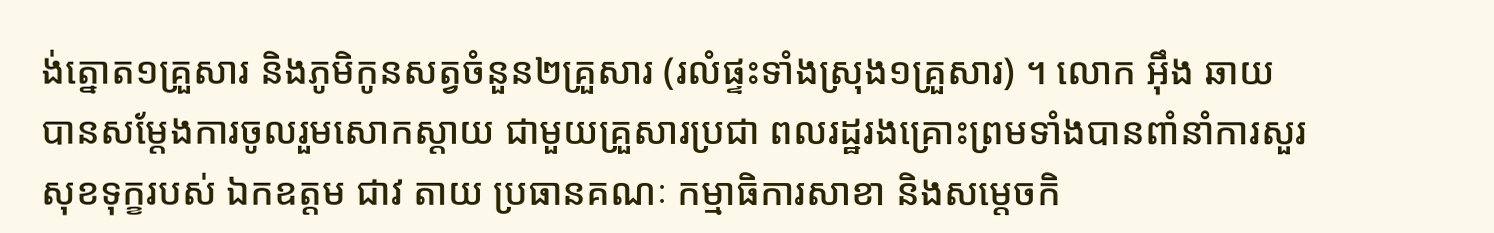ង់ត្នោត១គ្រួសារ និងភូមិកូនសត្វចំនួន២គ្រួសារ (រលំផ្ទះទាំងស្រុង១គ្រួសារ) ។ លោក អ៊ឹង ឆាយ បានសម្តែងការចូលរួមសោកស្ដាយ ជាមួយគ្រួសារប្រជា ពលរដ្ឋរងគ្រោះព្រមទាំងបានពាំនាំការសួរសុខទុក្ខរបស់ ឯកឧត្តម ជាវ តាយ ប្រធានគណៈ កម្មាធិការសាខា និងសម្តេចកិ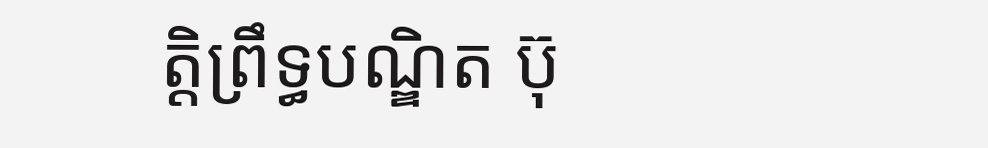ត្តិព្រឹទ្ធបណ្ឌិត ប៊ុ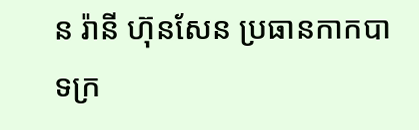ន រ៉ានី ហ៊ុនសែន ប្រធានកាកបាទក្រ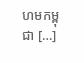ហមកម្ពុជា […]